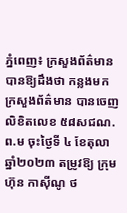ភ្នំពេញ៖ ក្រសួងព័ត៌មាន បានឱ្យដឹងថា កន្លងមក ក្រសួងព័ត៌មាន បានចេញលិខិតលេខ ៥៨សជណ.ព.ម ចុះថ្ងៃទី ៤ ខែតុលា ឆ្នាំ២០២៣ តម្រូវឱ្យ ក្រុមហ៊ុន កាស៊ីណូ ថ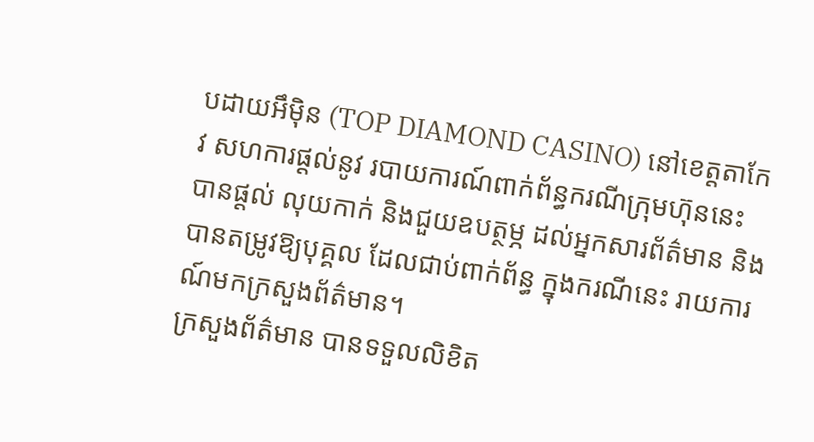បដាយអឹម៉ិន (TOP DIAMOND CASINO) នៅខេត្តតាកែវ សហការផ្តល់នូវ របាយការណ៍ពាក់ព័ន្ធករណីក្រុមហ៊ុននេះ បានផ្ដល់ លុយកាក់ និងជួយឧបត្ថម្ភ ដល់អ្នកសារព័ត៌មាន និងបានតម្រូវឱ្យបុគ្គល ដែលជាប់ពាក់ព័ន្ធ ក្នុងករណីនេះ រាយការណ៍មកក្រសួងព័ត៌មាន។
ក្រសួងព័ត៌មាន បានទទួលលិខិត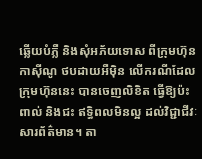ឆ្លើយបំភ្លឺ និងសុំអភ័យទោស ពីក្រុមហ៊ុនកាស៊ីណូ ថបដាយអឺម៉ិន លើករណីដែលក្រុមហ៊ុននេះ បានចេញលិខិត ធ្វើឱ្យប៉ះពាល់ និងជះ ឥទ្ធិពលមិនល្អ ដល់វិជ្ជាជីវៈសារព័ត៌មាន។ តា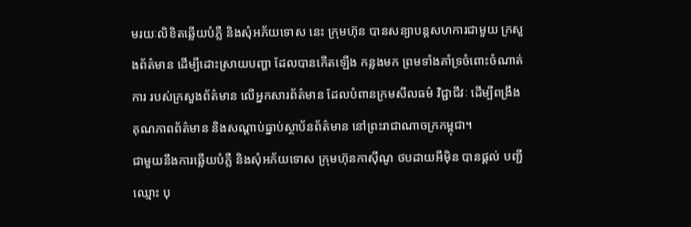មរយៈលិខិតឆ្លើយបំភ្លឺ និងសុំអភ័យទោស នេះ ក្រុមហ៊ុន បានសន្យាបន្តសហការជាមួយ ក្រសួងព័ត៌មាន ដើម្បីដោះស្រាយបញ្ហា ដែលបានកើតឡើង កន្លងមក ព្រមទាំងគាំទ្រចំពោះចំណាត់ការ របស់ក្រសួងព័ត៌មាន លើអ្នកសារព័ត៌មាន ដែលបំពានក្រមសីលធម៌ វិជ្ជាជីវៈ ដើម្បីពង្រឹង គុណភាពព័ត៌មាន និងសណ្តាប់ធ្នាប់ស្ថាប័នព័ត៌មាន នៅព្រះរាជាណាចក្រកម្ពុជា។
ជាមួយនឹងការឆ្លើយបំភ្លឺ និងសុំអភ័យទោស ក្រុមហ៊ុនកាស៊ីណូ ថបដាយអឹម៉ិន បានផ្តល់ បញ្ជីឈ្មោះ បុ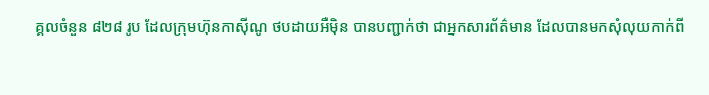គ្គលចំនួន ៨២៨ រូប ដែលក្រុមហ៊ុនកាស៊ីណូ ថបដាយអឺម៉ិន បានបញ្ជាក់ថា ជាអ្នកសារព័ត៌មាន ដែលបានមកសុំលុយកាក់ពី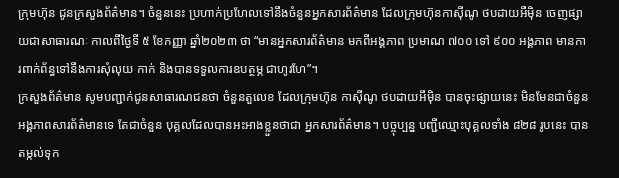ក្រុមហ៊ុន ជូនក្រសួងព័ត៌មាន។ ចំនួននេះ ប្រហាក់ប្រហែលទៅនឹងចំនួនអ្នកសារព័ត៌មាន ដែលក្រុមហ៊ុនកាស៊ីណូ ថបដាយអឺម៉ិន ចេញផ្សាយជាសាធារណៈ កាលពីថ្ងៃទី ៥ ខែកញ្ញា ឆ្នាំ២០២៣ ថា “មានអ្នកសារព័ត៌មាន មកពីអង្គភាព ប្រមាណ ៧០០ ទៅ ៩០០ អង្គភាព មានការពាក់ព័ន្ធទៅនឹងការសុំលុយ កាក់ និងបានទទួលការឧបត្ថម្ភ ជាហូរហែ”។
ក្រសួងព័ត៌មាន សូមបញ្ជាក់ជូនសាធារណជនថា ចំនួនតួលេខ ដែលក្រុមហ៊ុន កាស៊ីណូ ថបដាយអឹម៉ិន បានចុះផ្សាយនេះ មិនមែនជាចំនួនអង្គភាពសារព័ត៌មានទេ តែជាចំនួន បុគ្គលដែលបានអះអាងខ្លួនថាជា អ្នកសារព័ត៌មាន។ បច្ចុប្បន្ន បញ្ជីឈ្មោះបុគ្គលទាំង ៨២៨ រូបនេះ បានតម្កល់ទុក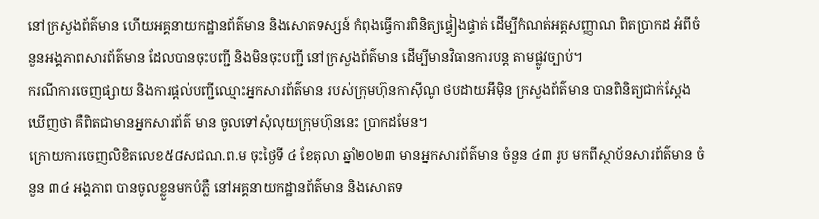នៅក្រសួងព័ត៌មាន ហើយអគ្គនាយកដ្ឋានព័ត៌មាន និងសោតទស្សន៍ កំពុងធ្វើការពិនិត្យផ្ទៀងផ្ទាត់ ដើម្បីកំណត់អត្តសញ្ញាណ ពិតប្រាកដ អំពីចំនួនអង្គភាពសារព័ត៌មាន ដែលបានចុះបញ្ជី និងមិនចុះបញ្ជី នៅក្រសួងព័ត៌មាន ដើម្បីមានវិធានការបន្ត តាមផ្លូវច្បាប់។
ករណីការចេញផ្សាយ និងការផ្តល់បញ្ជីឈ្មោះអ្នកសារព័ត៌មាន របស់ក្រុមហ៊ុនកាស៊ីណូ ថបដាយអឹម៉ិន ក្រសួងព័ត៌មាន បានពិនិត្យជាក់ស្ដែង ឃើញថា គឺពិតជាមានអ្នកសារព័ត៌ មាន ចូលទៅសុំលុយក្រុមហ៊ុននេះ ប្រាកដមែន។
ក្រោយការចេញលិខិតលេខ៥៨សជណ.ព.ម ចុះថ្ងៃទី ៤ ខែតុលា ឆ្នាំ២០២៣ មានអ្នកសារព័ត៌មាន ចំនួន ៤៣ រូប មកពីស្ថាប័នសារព័ត៌មាន ចំនួន ៣៤ អង្គភាព បានចូលខ្លួនមកបំភ្លឺ នៅអគ្គនាយកដ្ឋានព័ត៌មាន និងសោតទ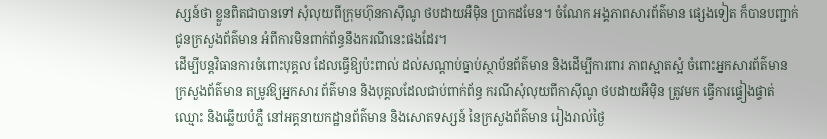ស្សន៍ថា ខ្លួនពិតជាបានទៅ សុំលុយពីក្រុមហ៊ុនកាស៊ីណូ ថបដាយអឺម៉ិន ប្រាកដមែន។ ចំណែក អង្គភាពសារព័ត៌មាន ផ្សេងទៀត ក៏បានបញ្ជាក់ជូនក្រសួងព័ត៌មាន អំពីការមិនពាក់ព័ន្ធនឹងករណីនេះផងដែរ។
ដើម្បីបន្តវិធានការចំពោះបុគ្គល ដែលធ្វើឱ្យប៉ះពាល់ ដល់សណ្តាប់ធ្នាប់ស្ថាប័នព័ត៌មាន និងដើម្បីការពារ ភាពស្អាតស្អំ ចំពោះអ្នកសារព័ត៌មាន ក្រសួងព័ត៌មាន តម្រូវឱ្យអ្នកសារ ព័ត៌មាន និងបុគ្គលដែលជាប់ពាក់ព័ន្ធ ករណីសុំលុយពីកាស៊ីណូ ថបដាយអឺម៉ិន ត្រូវមក ធ្វើការផ្ទៀងផ្ទាត់ឈ្មោះ និងឆ្លើយបំភ្លឺ នៅអគ្គនាយកដ្ឋានព័ត៌មាន និងសោតទស្សន៍ នៃក្រសួងព័ត៌មាន រៀងរាល់ថ្ងៃ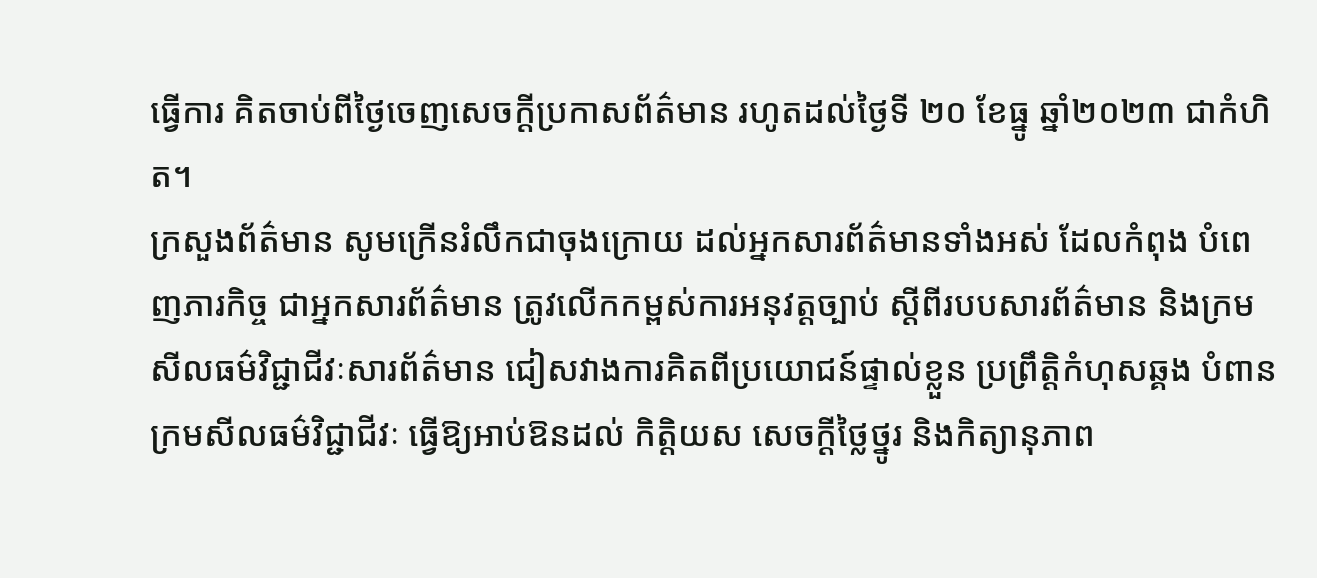ធ្វើការ គិតចាប់ពីថ្ងៃចេញសេចក្តីប្រកាសព័ត៌មាន រហូតដល់ថ្ងៃទី ២០ ខែធ្នូ ឆ្នាំ២០២៣ ជាកំហិត។
ក្រសួងព័ត៌មាន សូមក្រើនរំលឹកជាចុងក្រោយ ដល់អ្នកសារព័ត៌មានទាំងអស់ ដែលកំពុង បំពេញភារកិច្ច ជាអ្នកសារព័ត៌មាន ត្រូវលើកកម្ពស់ការអនុវត្តច្បាប់ ស្តីពីរបបសារព័ត៌មាន និងក្រមសីលធម៌វិជ្ជាជីវៈសារព័ត៌មាន ជៀសវាងការគិតពីប្រយោជន៍ផ្ទាល់ខ្លួន ប្រព្រឹត្តិកំហុសឆ្គង បំពានក្រមសីលធម៌វិជ្ជាជីវៈ ធ្វើឱ្យអាប់ឱនដល់ កិត្តិយស សេចក្ដីថ្លៃថ្នូរ និងកិត្យានុភាព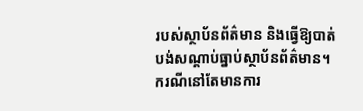របស់ស្ថាប័នព័ត៌មាន និងធ្វើឱ្យបាត់បង់សណ្តាប់ធ្នាប់ស្ថាប័នព័ត៌មាន។ ករណីនៅតែមានការ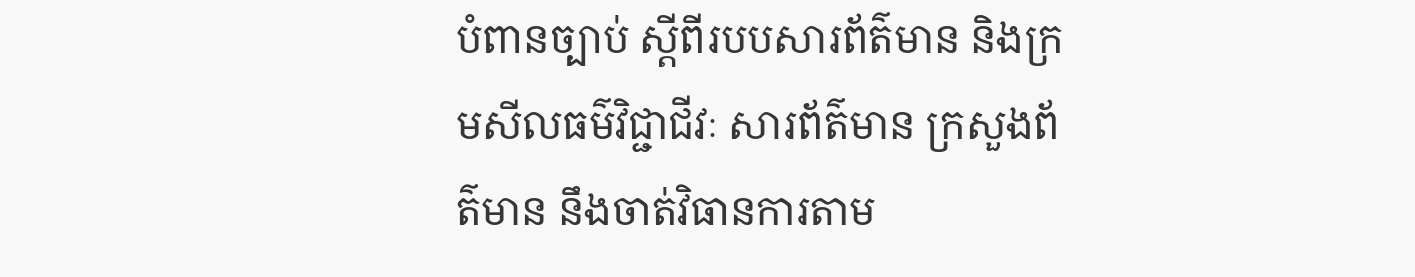បំពានច្បាប់ ស្ដីពីរបបសារព័ត៌មាន និងក្រមសីលធម៌វិជ្ជាជីវៈ សារព័ត៌មាន ក្រសួងព័ត៌មាន នឹងចាត់វិធានការតាម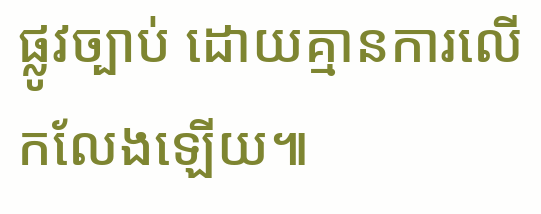ផ្លូវច្បាប់ ដោយគ្មានការលើកលែងឡើយ៕